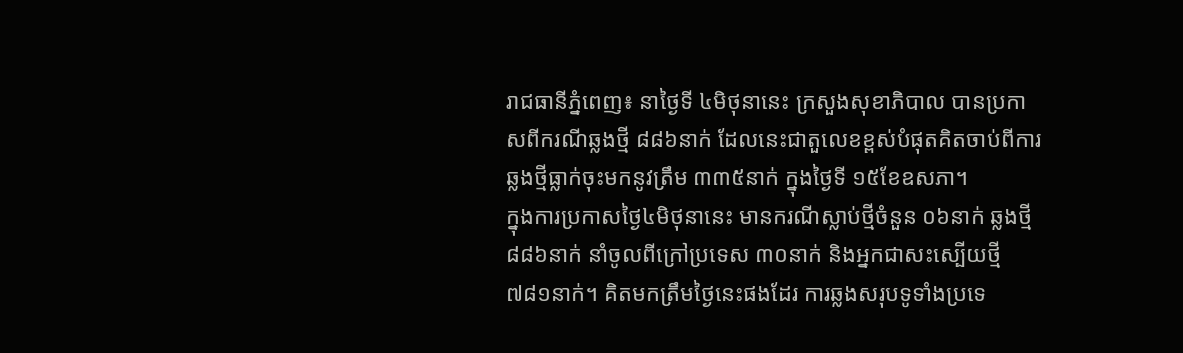រាជធានីភ្នំពេញ៖ នាថ្ងៃទី ៤មិថុនានេះ ក្រសួងសុខាភិបាល បានប្រកាសពីករណីឆ្លងថ្មី ៨៨៦នាក់ ដែលនេះជាតួលេខខ្ពស់បំផុតគិតចាប់ពីការឆ្លងថ្មីធ្លាក់ចុះមកនូវត្រឹម ៣៣៥នាក់ ក្នុងថ្ងៃទី ១៥ខែឧសភា។
ក្នុងការប្រកាសថ្ងៃ៤មិថុនានេះ មានករណីស្លាប់ថ្មីចំនួន ០៦នាក់ ឆ្លងថ្មី ៨៨៦នាក់ នាំចូលពីក្រៅប្រទេស ៣០នាក់ និងអ្នកជាសះស្បើយថ្មី ៧៨១នាក់។ គិតមកត្រឹមថ្ងៃនេះផងដែរ ការឆ្លងសរុបទូទាំងប្រទេ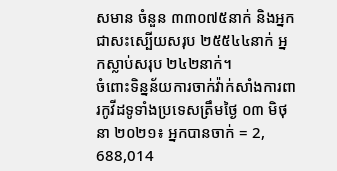សមាន ចំនួន ៣៣០៧៥នាក់ និងអ្នកជាសះស្បើយសរុប ២៥៥៤៤នាក់ អ្នកស្លាប់សរុប ២៤២នាក់។
ចំពោះទិន្នន័យការចាក់វ៉ាក់សាំងការពារកូវីដទូទាំងប្រទេសត្រឹមថ្ងៃ ០៣ មិថុនា ២០២១៖ អ្នកបានចាក់ = 2, 688,014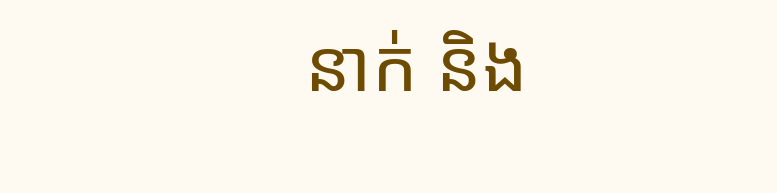នាក់ និង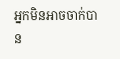អ្នកមិនអាចចាក់បាន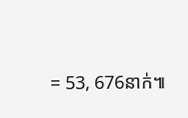= 53, 676នាក់៕